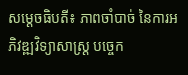សម្តេចធិបតី៖ ភាពចាំបាច់ នៃការអភិវឌ្ឍវិទ្យាសាស្ត្រ បច្ចេក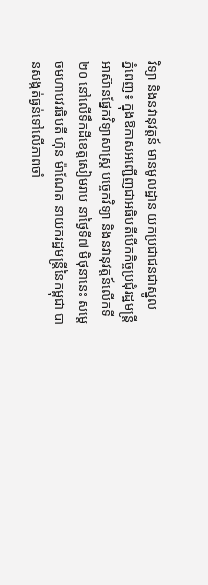វិទ្យា និងនវានុវត្តន៍ មានមូលដ្ឋាន យកប្រជាជនជាស្នូល
ភ្នំពេញ៖ ក្នុងឱកាសអញ្ជើញជាអធិបតីបើកកិច្ចប្រជុំរដ្ឋមន្ត្រីអាស៊ានផ្នែកវិទ្យាសាស្ត្រ បច្ចេកវិទ្យា និងនវានុវត្តន៍លើកទី២០ នៅលើទឹកដីខេត្តសៀមរាប នាថ្ងៃទី៧ មិថុនានេះ សម្តេចមហាបវរធិបតី ហ៊ុន ម៉ាណែត នាយករដ្ឋមន្ត្រីនៃកម្ពុជា បានសង្កត់ធ្ងន់ទៅលើភាពចាំ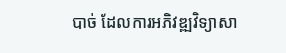បាច់ ដែលការអភិវឌ្ឍវិទ្យាសា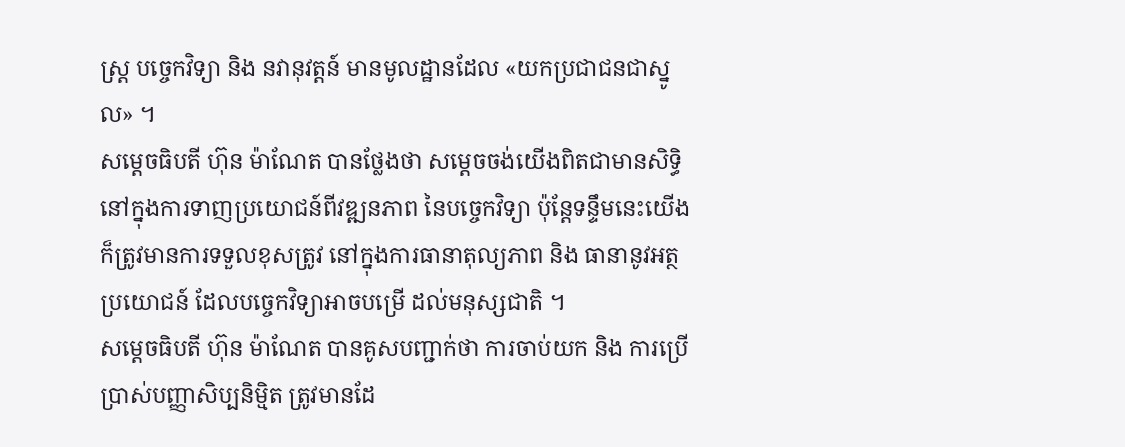ស្ត្រ បច្ចេកវិទ្យា និង នវានុវត្តន៍ មានមូលដ្ឋានដែល «យកប្រជាជនជាស្នូល» ។
សម្តេចធិបតី ហ៊ុន ម៉ាណែត បានថ្លែងថា សម្តេចចង់យើងពិតជាមានសិទ្ធិនៅក្នុងការទាញប្រយោជន៍ពីវឌ្ឍនភាព នៃបច្ចេកវិទ្យា ប៉ុន្តែទន្ទឹមនេះយើងក៏ត្រូវមានការទទួលខុសត្រូវ នៅក្នុងការធានាតុល្យភាព និង ធានានូវអត្ថប្រយោជន៍ ដែលបច្ចេកវិទ្យាអាចបម្រើ ដល់មនុស្សជាតិ ។
សម្តេចធិបតី ហ៊ុន ម៉ាណែត បានគូសបញ្ជាក់ថា ការចាប់យក និង ការប្រើប្រាស់បញ្ញាសិប្បនិម្មិត ត្រូវមានដែ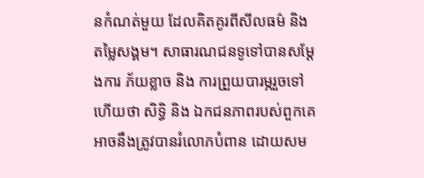នកំណត់មួយ ដែលគិតគូរពីសីលធម៌ និងតម្លៃសង្គម។ សាធារណជនទូទៅបានសម្ដែងការ ភ័យខ្លាច និង ការព្រួយបារម្ភរួចទៅហើយថា សិទ្ធិ និង ឯកជនភាពរបស់ពួកគេ អាចនឹងត្រូវបានរំលោភបំពាន ដោយសម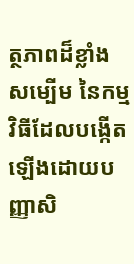ត្ថភាពដ៏ខ្លាំងសម្បើម នៃកម្មវិធីដែលបង្កើតឡើងដោយបញ្ញាសិ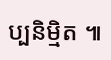ប្បនិម្មិត ៕